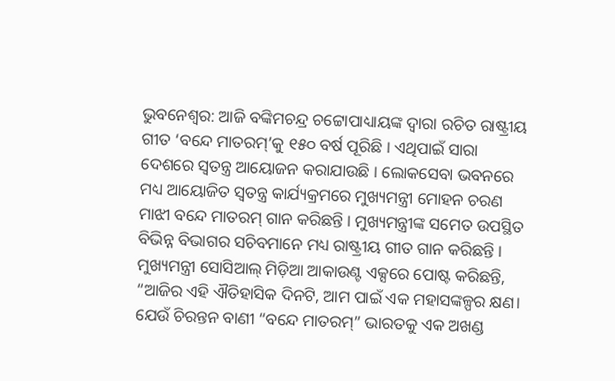ଭୁବନେଶ୍ୱର: ଆଜି ବଙ୍କିମଚନ୍ଦ୍ର ଚଟ୍ଟୋପାଧ୍ୟାୟଙ୍କ ଦ୍ୱାରା ରଚିତ ରାଷ୍ଟ୍ରୀୟ ଗୀତ ‘ବନ୍ଦେ ମାତରମ୍’କୁ ୧୫୦ ବର୍ଷ ପୂରିଛି । ଏଥିପାଇଁ ସାରା ଦେଶରେ ସ୍ୱତନ୍ତ୍ର ଆୟୋଜନ କରାଯାଉଛି । ଲୋକସେବା ଭବନରେ ମଧ୍ୟ ଆୟୋଜିତ ସ୍ୱତନ୍ତ୍ର କାର୍ଯ୍ୟକ୍ରମରେ ମୁଖ୍ୟମନ୍ତ୍ରୀ ମୋହନ ଚରଣ ମାଝୀ ବନ୍ଦେ ମାତରମ୍ ଗାନ କରିଛନ୍ତି । ମୁଖ୍ୟମନ୍ତ୍ରୀଙ୍କ ସମେତ ଉପସ୍ଥିତ ବିଭିନ୍ନ ବିଭାଗର ସଚିବମାନେ ମଧ୍ୟ ରାଷ୍ଟ୍ରୀୟ ଗୀତ ଗାନ କରିଛନ୍ତି ।
ମୁଖ୍ୟମନ୍ତ୍ରୀ ସୋସିଆଲ୍ ମିଡ଼ିଆ ଆକାଉଣ୍ଟ ଏକ୍ସରେ ପୋଷ୍ଟ କରିଛନ୍ତି, “ଆଜିର ଏହି ଐତିହାସିକ ଦିନଟି, ଆମ ପାଇଁ ଏକ ମହାସଙ୍କଳ୍ପର କ୍ଷଣ। ଯେଉଁ ଚିରନ୍ତନ ବାଣୀ “ବନ୍ଦେ ମାତରମ୍” ଭାରତକୁ ଏକ ଅଖଣ୍ଡ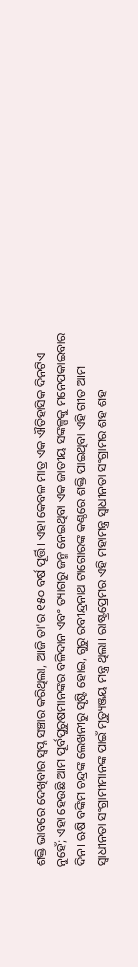ଶକ୍ତି ଭାବରେ ଦେଖିବାର ସ୍ୱପ୍ନ ସଞ୍ଚାର କରିଥିଲା, ଆଜି ତା'ର ୧୫୦ ବର୍ଷ ପୂର୍ତ୍ତି। ଏହା କେବଳ ମାତ୍ର ଏକ ଐତିହାସିକ ଦିନଟିଏ ନୁହେଁ; ଏହା ହେଉଛି ଆମ ପୂର୍ବପୁରୁଷମାନଙ୍କର ବଳିଦାନ ଏବଂ ତ୍ୟାଗରୁ ଜନ୍ମ ନେଇଥିବା ଏକ ଜାତୀୟ ସଙ୍କଳ୍ପକୁ ମନେପକାଇବାର ଦିନ। ଋଷି ବଙ୍କିମ ଚନ୍ଦ୍ରଙ୍କ ଲେଖନୀରୁ ସୃଷ୍ଟି ହୋଇ, ଗୁରୁ ରବୀନ୍ଦ୍ରନାଥ ଟାଗୋରଙ୍କ କଣ୍ଠରେ ଶକ୍ତି ପାଇଥିବା ଏହି ଗୀତ ଆମ ସ୍ୱାଧୀନତା ସଂଗ୍ରାମୀମାନଙ୍କ ପାଇଁ ମୃତ୍ୟୁଞ୍ଜୟ ମନ୍ତ୍ର ଥିଲା। ରାଷ୍ଟ୍ରପ୍ରେମର ଏହି ମହାମନ୍ତ୍ର ସ୍ୱାଧୀନତା ସଂଗ୍ରାମର ଶହ ଶହ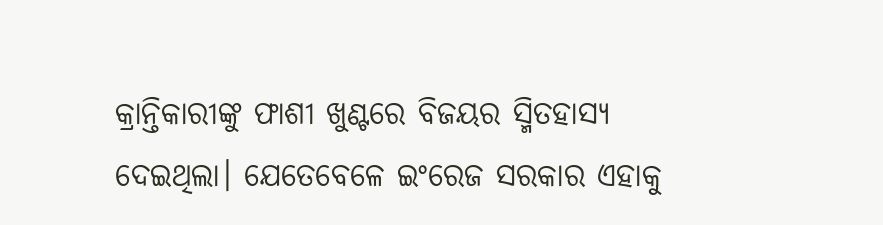କ୍ରାନ୍ତିକାରୀଙ୍କୁ ଫାଶୀ ଖୁଣ୍ଟରେ ବିଜୟର ସ୍ମିତହାସ୍ୟ ଦେଇଥିଲା। ଯେତେବେଳେ ଇଂରେଜ ସରକାର ଏହାକୁ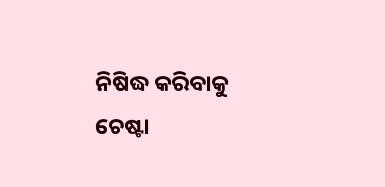ନିଷିଦ୍ଧ କରିବାକୁ ଚେଷ୍ଟା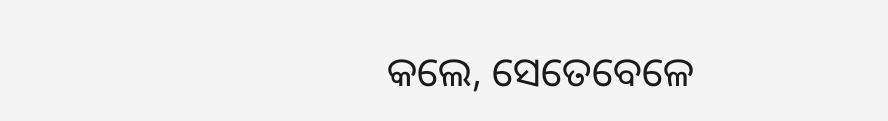କଲେ, ସେତେବେଳେ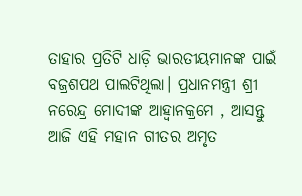ତାହାର ପ୍ରତିଟି ଧାଡ଼ି ଭାରତୀୟମାନଙ୍କ ପାଇଁ ବଜ୍ରଶପଥ ପାଲଟିଥିଲା। ପ୍ରଧାନମନ୍ତ୍ରୀ ଶ୍ରୀ ନରେନ୍ଦ୍ର ମୋଦୀଙ୍କ ଆହ୍ୱାନକ୍ରମେ , ଆସନ୍ତୁ ଆଜି ଏହି ମହାନ ଗୀତର ଅମୃତ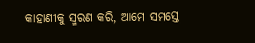କାହାଣୀକୁ ସ୍ମରଣ କରି, ଆମେ ସମସ୍ତେ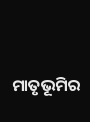ମାତୃଭୂମିର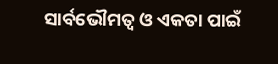ସାର୍ବଭୌମତ୍ୱ ଓ ଏକତା ପାଇଁ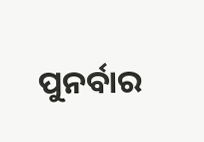ପୁନର୍ବାର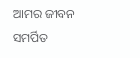ଆମର ଜୀବନ ସମର୍ପିତ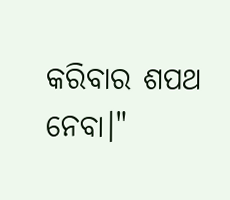କରିବାର ଶପଥ ନେବା।"